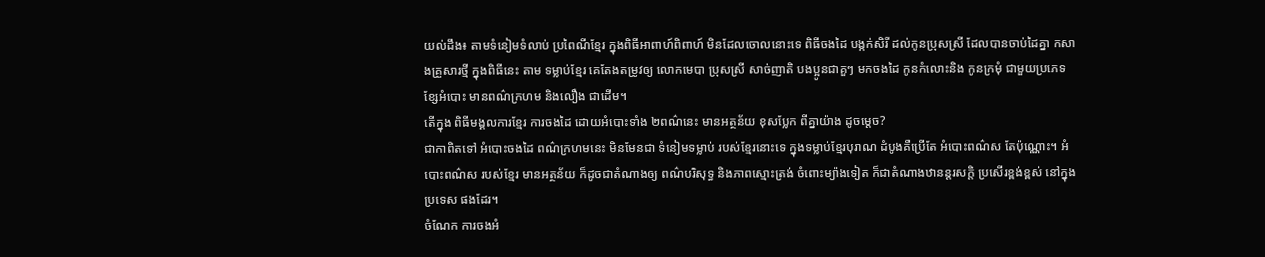យល់ដឹង៖ តាមទំនៀមទំលាប់ ប្រពៃណីខ្មែរ ក្នុងពិធីអាពាហ៍ពិពាហ៍ មិនដែលចោលនោះទេ ពិធីចងដៃ បង្កក់សិរី ដល់កូនប្រុសស្រី ដែលបានចាប់ដៃគ្នា កសាងគ្រួសារថ្មី ក្នុងពិធីនេះ តាម ទម្លាប់ខ្មែរ គេតែងតម្រូវឲ្យ លោកមេបា ប្រុសស្រី សាច់ញាតិ បងប្អូនជាគួៗ មកចងដៃ កូនកំលោះនិង កូនក្រមុំ ជាមួយប្រភេទ ខ្សែអំបោះ មានពណ៌ក្រហម និងលឿង ជាដើម។
តើក្នុង ពិធីមង្គលការខ្មែរ ការចងដៃ ដោយអំបោះទាំង ២ពណ៌នេះ មានអត្ថន័យ ខុសប្លែក ពីគ្នាយ៉ាង ដូចម្តេច?
ជាកាពិតទៅ អំបោះចងដៃ ពណ៌ក្រហមនេះ មិនមែនជា ទំនៀមទម្លាប់ របស់ខ្មែរនោះទេ ក្នុងទម្លាប់ខ្មែរបុរាណ ដំបូងគឺប្រើតែ អំបោះពណ៌ស តែប៉ុណ្ណោះ។ អំបោះពណ៌ស របស់ខ្មែរ មានអត្ថន័យ ក៏ដូចជាតំណាងឲ្យ ពណ៌បរិសុទ្ធ និងភាពស្មោះត្រង់ ចំពោះម្យ៉ាងទៀត ក៏ជាតំណាងឋានន្តរសក្តិ ប្រសើរខ្ពង់ខ្ពស់ នៅក្នុងប្រទេស ផងដែរ។
ចំណែក ការចងអំ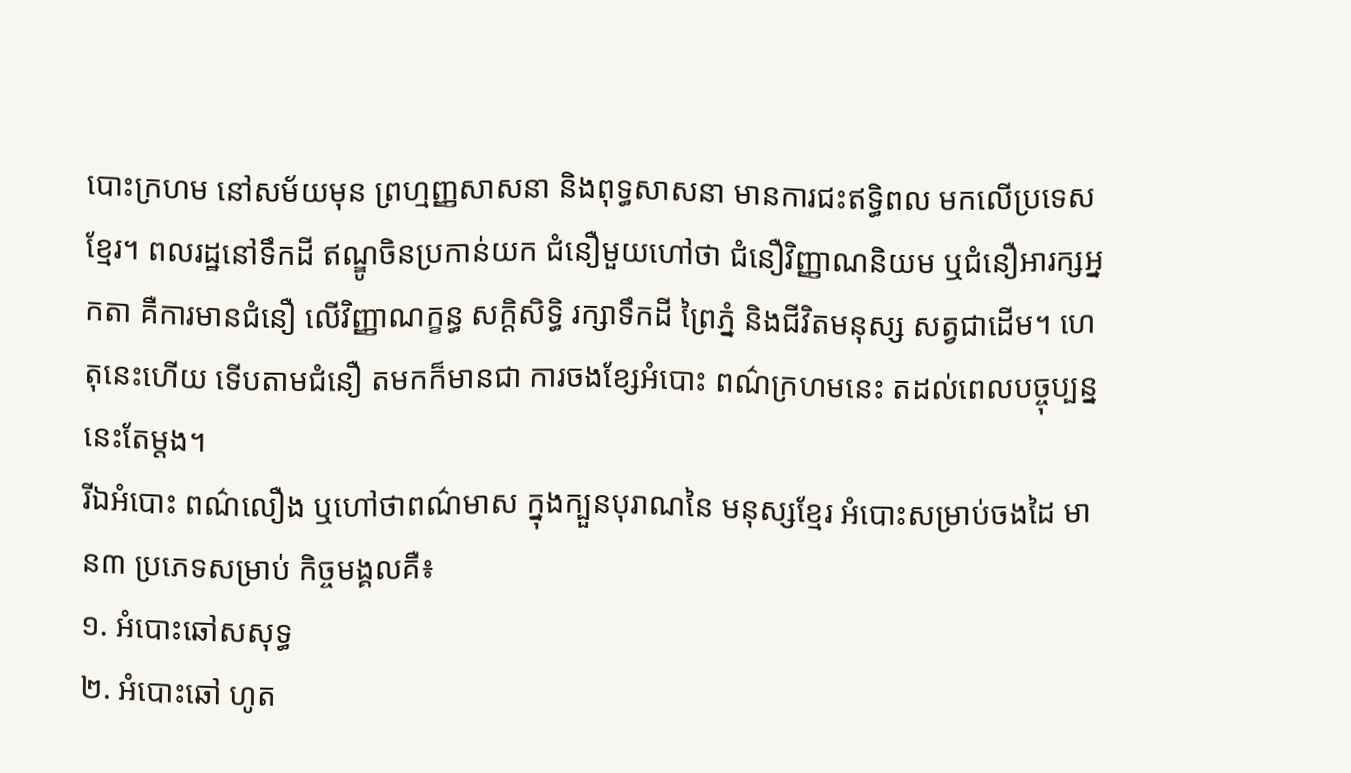បោះក្រហម នៅសម័យមុន ព្រហ្មញ្ញសាសនា និងពុទ្ធសាសនា មានការជះឥទ្ធិពល មកលើប្រទេសខ្មែរ។ ពលរដ្ឋនៅទឹកដី ឥណ្ឌូចិនប្រកាន់យក ជំនឿមួយហៅថា ជំនឿវិញ្ញាណនិយម ឬជំនឿអារក្សអ្នកតា គឺការមានជំនឿ លើវិញ្ញាណក្ខន្ធ សក្តិសិទ្ធិ រក្សាទឹកដី ព្រៃភ្នំ និងជីវិតមនុស្ស សត្វជាដើម។ ហេតុនេះហើយ ទើបតាមជំនឿ តមកក៏មានជា ការចងខ្សែអំបោះ ពណ៌ក្រហមនេះ តដល់ពេលបច្ចុប្បន្ន នេះតែម្តង។
រីឯអំបោះ ពណ៌លឿង ឬហៅថាពណ៌មាស ក្នុងក្បួនបុរាណនៃ មនុស្សខ្មែរ អំបោះសម្រាប់ចងដៃ មាន៣ ប្រភេទសម្រាប់ កិច្ចមង្គលគឺ៖
១. អំបោះឆៅសសុទ្ធ
២. អំបោះឆៅ ហូត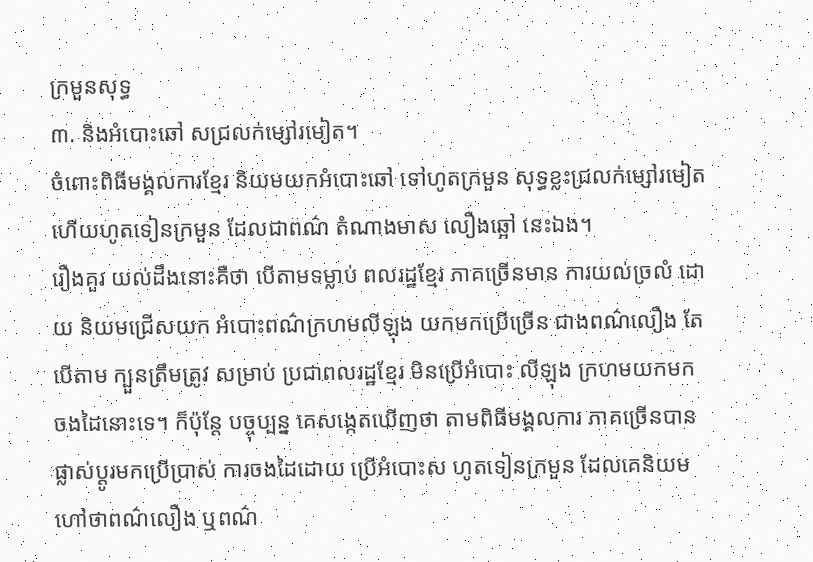ក្រមួនសុទ្ធ
៣. និងអំបោះឆៅ សជ្រលក់ម្សៅរមៀត។
ចំពោះពិធីមង្គលការខ្មែរ និយមយកអំបោះឆៅ ទៅហូតក្រមួន សុទ្ធខ្លះជ្រលក់ម្សៅរមៀត ហើយហូតទៀនក្រមួន ដែលជាពណ៌ តំណាងមាស លឿងឆ្អៅ នេះឯង។
រឿងគួរ យល់ដឹងនោះគឺថា បើតាមទម្លាប់ ពលរដ្ឋខ្មែរ ភាគច្រើនមាន ការយល់ច្រលំ ដោយ និយមជ្រើសយក អំបោះពណ៌ក្រហមលីឡុង យកមកប្រើច្រើន ជាងពណ៌លឿង តែបើតាម ក្បួនត្រឹមត្រូវ សម្រាប់ ប្រជាពលរដ្ឋខ្មែរ មិនប្រើអំបោះ លីឡុង ក្រហមយកមក ចងដៃនោះទេ។ ក៏ប៉ុន្តែ បច្ចុប្បន្ន គេសង្កេតឃើញថា តាមពិធីមង្គលការ ភាគច្រើនបាន ផ្លាស់ប្តូរមកប្រើប្រាស់ ការចងដៃដោយ ប្រើអំបោះស ហូតទៀនក្រមួន ដែលគេនិយម ហៅថាពណ៌លឿង ឬពណ៌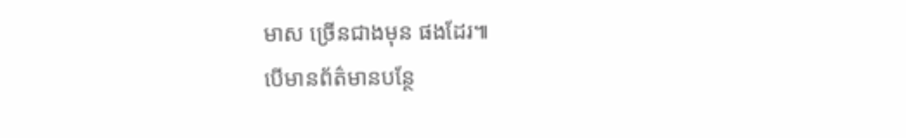មាស ច្រើនជាងមុន ផងដែរ៕
បើមានព័ត៌មានបន្ថែ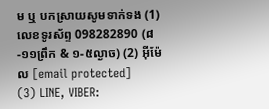ម ឬ បកស្រាយសូមទាក់ទង (1) លេខទូរស័ព្ទ 098282890 (៨-១១ព្រឹក & ១-៥ល្ងាច) (2) អ៊ីម៉ែល [email protected]
(3) LINE, VIBER: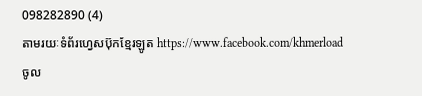098282890 (4)
តាមរយៈទំព័រហ្វេសប៊ុកខ្មែរឡូត https://www.facebook.com/khmerload
ចូល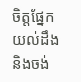ចិត្តផ្នែក យល់ដឹង និងចង់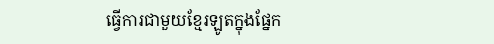ធ្វើការជាមួយខ្មែរឡូតក្នុងផ្នែក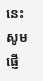នេះ សូមផ្ញើ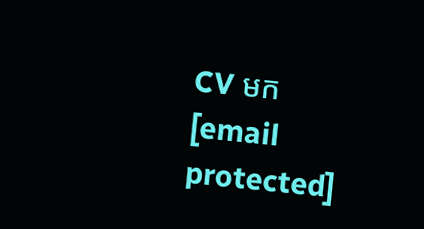CV មក [email protected]